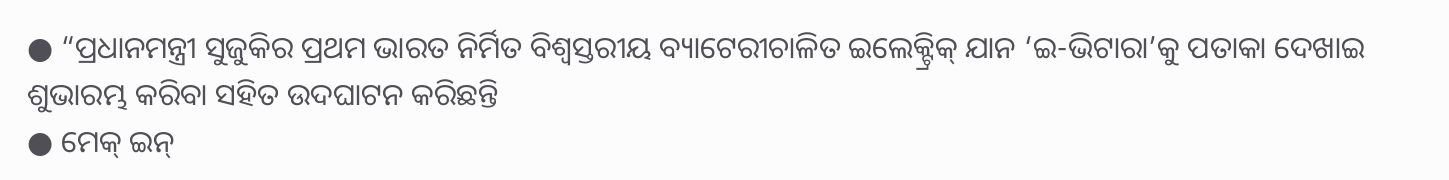● “ପ୍ରଧାନମନ୍ତ୍ରୀ ସୁଜୁକିର ପ୍ରଥମ ଭାରତ ନିର୍ମିତ ବିଶ୍ୱସ୍ତରୀୟ ବ୍ୟାଟେରୀଚାଳିତ ଇଲେକ୍ଟ୍ରିକ୍ ଯାନ ‘ଇ-ଭିଟାରା’କୁ ପତାକା ଦେଖାଇ ଶୁଭାରମ୍ଭ କରିବା ସହିତ ଉଦଘାଟନ କରିଛନ୍ତି
● ମେକ୍ ଇନ୍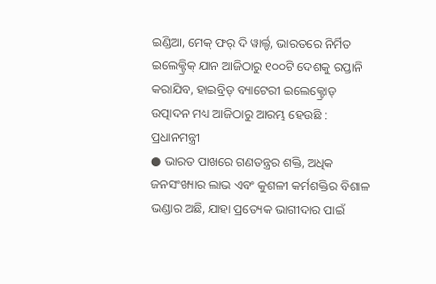ଇଣ୍ଡିଆ, ମେକ୍ ଫର୍ ଦି ୱାର୍ଲ୍ଡ, ଭାରତରେ ନିର୍ମିତ ଇଲେକ୍ଟ୍ରିକ୍ ଯାନ ଆଜିଠାରୁ ୧୦୦ଟି ଦେଶକୁ ରପ୍ତାନି କରାଯିବ, ହାଇବ୍ରିଡ୍ ବ୍ୟାଟେରୀ ଇଲେକ୍ଟ୍ରୋଡ୍ ଉତ୍ପାଦନ ମଧ୍ୟ ଆଜିଠାରୁ ଆରମ୍ଭ ହେଉଛି : ପ୍ରଧାନମନ୍ତ୍ରୀ
● ଭାରତ ପାଖରେ ଗଣତନ୍ତ୍ରର ଶକ୍ତି, ଅଧିକ ଜନସଂଖ୍ୟାର ଲାଭ ଏବଂ କୁଶଳୀ କର୍ମଶକ୍ତିର ବିଶାଳ ଭଣ୍ଡାର ଅଛି, ଯାହା ପ୍ରତ୍ୟେକ ଭାଗୀଦାର ପାଇଁ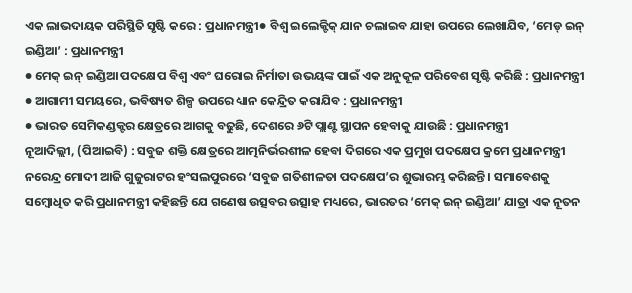ଏକ ଲାଭଦାୟକ ପରିସ୍ଥିତି ସୃଷ୍ଟି କରେ : ପ୍ରଧାନମନ୍ତ୍ରୀ● ବିଶ୍ୱ ଇଲେକ୍ଟିକ୍ ଯାନ ଚଲାଇବ ଯାହା ଉପରେ ଲେଖାଯିବ, ‘ମେଡ୍ ଇନ୍ ଇଣ୍ଡିଆ’ : ପ୍ରଧାନମନ୍ତ୍ରୀ
● ମେକ୍ ଇନ୍ ଇଣ୍ଡିଆ ପଦକ୍ଷେପ ବିଶ୍ୱ ଏବଂ ଘରୋଇ ନିର୍ମାତା ଉଭୟଙ୍କ ପାଇଁ ଏକ ଅନୁକୂଳ ପରିବେଶ ସୃଷ୍ଟି କରିଛି : ପ୍ରଧାନମନ୍ତ୍ରୀ
● ଆଗାମୀ ସମୟରେ, ଭବିଷ୍ୟତ ଶିଳ୍ପ ଉପରେ ଧ୍ୟାନ କେନ୍ଦ୍ରିତ କରାଯିବ : ପ୍ରଧାନମନ୍ତ୍ରୀ
● ଭାରତ ସେମିକଣ୍ଡକ୍ଟର କ୍ଷେତ୍ରରେ ଆଗକୁ ବଢୁଛି, ଦେଶରେ ୬ଟି ପ୍ଲାଣ୍ଟ ସ୍ଥାପନ ହେବାକୁ ଯାଉଛି : ପ୍ରଧାନମନ୍ତ୍ରୀ
ନୂଆଦିଲ୍ଲୀ, (ପିଆଇବି) : ସବୁଜ ଶକ୍ତି କ୍ଷେତ୍ରରେ ଆତ୍ମନିର୍ଭରଶୀଳ ହେବା ଦିଗରେ ଏକ ପ୍ରମୁଖ ପଦକ୍ଷେପ କ୍ରମେ ପ୍ରଧାନମନ୍ତ୍ରୀ ନରେନ୍ଦ୍ର ମୋଦୀ ଆଜି ଗୁଜୁରାଟର ହଂସଲପୁରରେ ‘ସବୁଜ ଗତିଶୀଳତା ପଦକ୍ଷେପ’ର ଶୁଭାରମ୍ଭ କରିଛନ୍ତି । ସମାବେଶକୁ ସମ୍ବୋଧିତ କରି ପ୍ରଧାନମନ୍ତ୍ରୀ କହିଛନ୍ତି ଯେ ଗଣେଷ ଉତ୍ସବର ଉତ୍ସାହ ମଧ୍ୟରେ, ଭାରତର ‘ମେକ୍ ଇନ୍ ଇଣ୍ଡିଆ’ ଯାତ୍ରା ଏକ ନୂତନ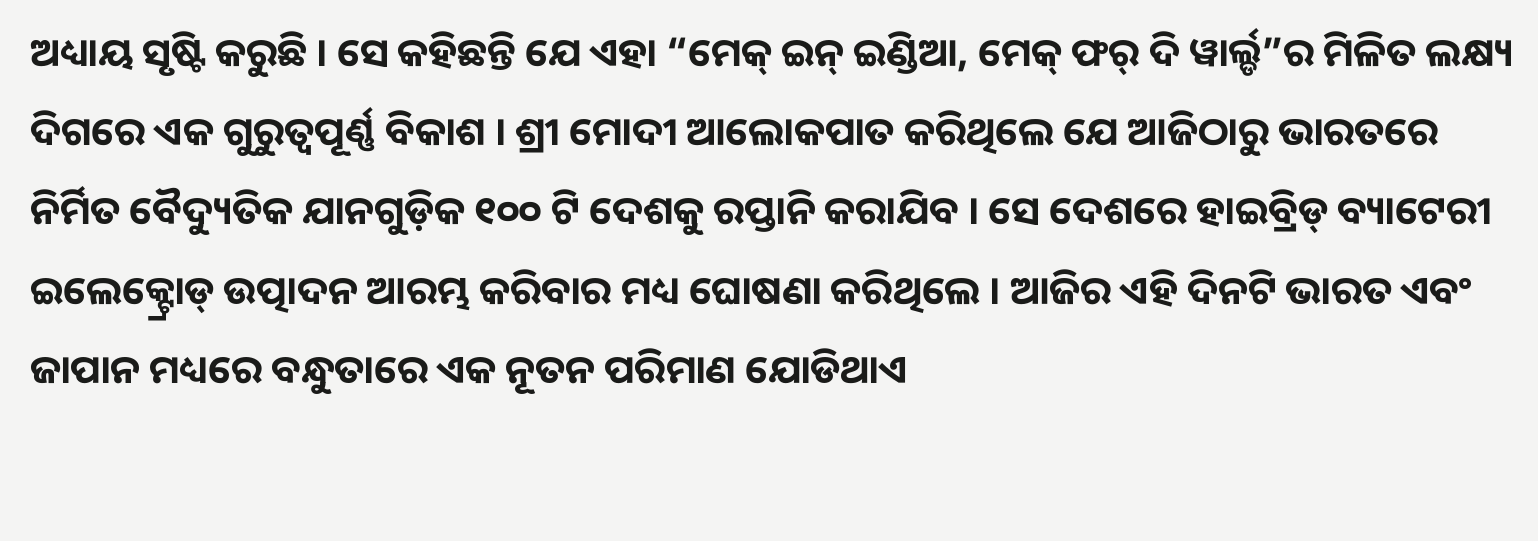ଅଧ୍ୟାୟ ସୃଷ୍ଟି କରୁଛି । ସେ କହିଛନ୍ତି ଯେ ଏହା “ମେକ୍ ଇନ୍ ଇଣ୍ଡିଆ, ମେକ୍ ଫର୍ ଦି ୱାର୍ଲ୍ଡ”ର ମିଳିତ ଲକ୍ଷ୍ୟ ଦିଗରେ ଏକ ଗୁରୁତ୍ୱପୂର୍ଣ୍ଣ ବିକାଶ । ଶ୍ରୀ ମୋଦୀ ଆଲୋକପାତ କରିଥିଲେ ଯେ ଆଜିଠାରୁ ଭାରତରେ ନିର୍ମିତ ବୈଦ୍ୟୁତିକ ଯାନଗୁଡ଼ିକ ୧୦୦ ଟି ଦେଶକୁ ରପ୍ତାନି କରାଯିବ । ସେ ଦେଶରେ ହାଇବ୍ରିଡ୍ ବ୍ୟାଟେରୀ ଇଲେକ୍ଟ୍ରୋଡ୍ ଉତ୍ପାଦନ ଆରମ୍ଭ କରିବାର ମଧ୍ୟ ଘୋଷଣା କରିଥିଲେ । ଆଜିର ଏହି ଦିନଟି ଭାରତ ଏବଂ ଜାପାନ ମଧ୍ୟରେ ବନ୍ଧୁତାରେ ଏକ ନୂତନ ପରିମାଣ ଯୋଡିଥାଏ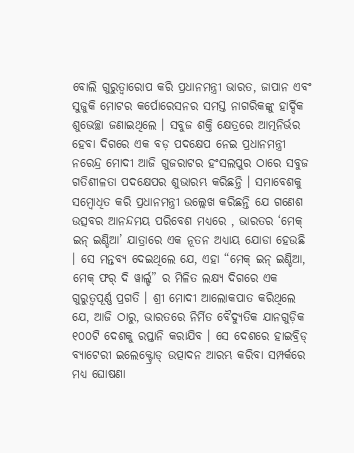ବୋଲି ଗୁରୁତ୍ୱାରୋପ କରି ପ୍ରଧାନମନ୍ତ୍ରୀ ଭାରତ, ଜାପାନ ଏବଂ ସୁଜୁକି ମୋଟର କର୍ପୋରେସନର ସମସ୍ତ ନାଗରିକଙ୍କୁ ହାର୍ଦ୍ଦିକ ଶୁଭେଚ୍ଛା ଜଣାଇଥିଲେ । ସବୁଜ ଶକ୍ତି କ୍ଷେତ୍ରରେ ଆତ୍ମନିର୍ଭର ହେବା ଦିଗରେ ଏକ ବଡ଼ ପଦକ୍ଷେପ ନେଇ ପ୍ରଧାନମନ୍ତ୍ରୀ ନରେନ୍ଦ୍ର ମୋଦୀ ଆଜି ଗୁଜରାଟର ହଂସଲପୁର ଠାରେ ସବୁଜ ଗତିଶୀଳତା ପଦକ୍ଷେପର ଶୁଭାରମ୍ଭ କରିଛନ୍ତି । ସମାବେଶକୁ ସମ୍ବୋଧିତ କରି ପ୍ରଧାନମନ୍ତ୍ରୀ ଉଲ୍ଲେଖ କରିଛନ୍ତି ଯେ ଗଣେଶ ଉତ୍ସବର ଆନନ୍ଦମୟ ପରିବେଶ ମଧ୍ୟରେ , ଭାରତର ‘ମେକ୍ ଇନ୍ ଇଣ୍ଡିଆ’ ଯାତ୍ରାରେ ଏକ ନୂତନ ଅଧ୍ୟାୟ ଯୋଡା ହେଉଛି । ସେ ମନ୍ତବ୍ୟ ଦେଇଥିଲେ ଯେ, ଏହା “ମେକ୍ ଇନ୍ ଇଣ୍ଡିଆ, ମେକ୍ ଫର୍ ଦି ୱାର୍ଲ୍ଡ” ର ମିଳିତ ଲକ୍ଷ୍ୟ ଦିଗରେ ଏକ ଗୁରୁତ୍ୱପୂର୍ଣ୍ଣ ପ୍ରଗତି । ଶ୍ରୀ ମୋଦୀ ଆଲୋକପାତ କରିଥିଲେ ଯେ, ଆଜି ଠାରୁ, ଭାରତରେ ନିର୍ମିତ ବୈଦ୍ୟୁତିକ ଯାନଗୁଡ଼ିକ ୧୦୦ଟି ଦେଶକୁ ରପ୍ତାନି କରାଯିବ । ସେ ଦେଶରେ ହାଇବ୍ରିଡ୍ ବ୍ୟାଟେରୀ ଇଲେକ୍ଟ୍ରୋଡ୍ ଉତ୍ପାଦନ ଆରମ୍ଭ କରିବା ସମ୍ପର୍କରେ ମଧ୍ୟ ଘୋଷଣା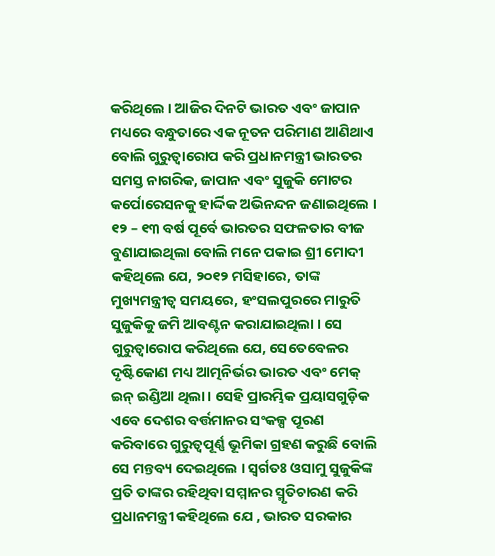କରିଥିଲେ । ଆଜିର ଦିନଟି ଭାରତ ଏବଂ ଜାପାନ ମଧ୍ୟରେ ବନ୍ଧୁତାରେ ଏକ ନୂତନ ପରିମାଣ ଆଣିଥାଏ ବୋଲି ଗୁରୁତ୍ୱାରୋପ କରି ପ୍ରଧାନମନ୍ତ୍ରୀ ଭାରତର ସମସ୍ତ ନାଗରିକ, ଜାପାନ ଏବଂ ସୁଜୁକି ମୋଟର କର୍ପୋରେସନକୁ ହାର୍ଦ୍ଦିକ ଅଭିନନ୍ଦନ ଜଣାଇଥିଲେ । ୧୨ – ୧୩ ବର୍ଷ ପୂର୍ବେ ଭାରତର ସଫଳତାର ବୀଜ ବୁଣାଯାଇଥିଲା ବୋଲି ମନେ ପକାଇ ଶ୍ରୀ ମୋଦୀ କହିଥିଲେ ଯେ, ୨୦୧୨ ମସିହାରେ, ତାଙ୍କ ମୁଖ୍ୟମନ୍ତ୍ରୀତ୍ୱ ସମୟରେ, ହଂସଲପୁରରେ ମାରୁତି ସୁଜୁକିକୁ ଜମି ଆବଣ୍ଟନ କରାଯାଇଥିଲା । ସେ ଗୁରୁତ୍ୱାରୋପ କରିଥିଲେ ଯେ, ସେତେବେଳର ଦୃଷ୍ଟିକୋଣ ମଧ୍ୟ ଆତ୍ମନିର୍ଭର ଭାରତ ଏବଂ ମେକ୍ ଇନ୍ ଇଣ୍ଡିଆ ଥିଲା । ସେହି ପ୍ରାରମ୍ଭିକ ପ୍ରୟାସଗୁଡ଼ିକ ଏବେ ଦେଶର ବର୍ତ୍ତମାନର ସଂକଳ୍ପ ପୂରଣ କରିବାରେ ଗୁରୁତ୍ୱପୂର୍ଣ୍ଣ ଭୂମିକା ଗ୍ରହଣ କରୁଛି ବୋଲି ସେ ମନ୍ତବ୍ୟ ଦେଇଥିଲେ । ସ୍ୱର୍ଗତଃ ଓସାମୁ ସୁଜୁକିଙ୍କ ପ୍ରତି ତାଙ୍କର ରହିଥିବା ସମ୍ମାନର ସ୍ମୃତିଚାରଣ କରି ପ୍ରଧାନମନ୍ତ୍ରୀ କହିଥିଲେ ଯେ , ଭାରତ ସରକାର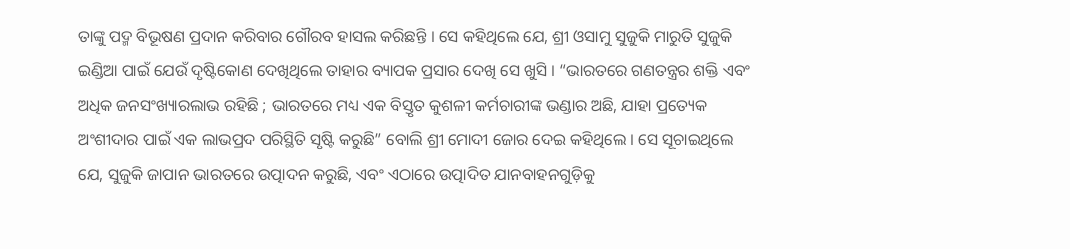ତାଙ୍କୁ ପଦ୍ମ ବିଭୂଷଣ ପ୍ରଦାନ କରିବାର ଗୌରବ ହାସଲ କରିଛନ୍ତି । ସେ କହିଥିଲେ ଯେ, ଶ୍ରୀ ଓସାମୁ ସୁଜୁକି ମାରୁତି ସୁଜୁକି ଇଣ୍ଡିଆ ପାଇଁ ଯେଉଁ ଦୃଷ୍ଟିକୋଣ ଦେଖିଥିଲେ ତାହାର ବ୍ୟାପକ ପ୍ରସାର ଦେଖି ସେ ଖୁସି । “ଭାରତରେ ଗଣତନ୍ତ୍ରର ଶକ୍ତି ଏବଂ ଅଧିକ ଜନସଂଖ୍ୟାରଲାଭ ରହିଛି ; ଭାରତରେ ମଧ୍ୟ ଏକ ବିସ୍ତୃତ କୁଶଳୀ କର୍ମଚାରୀଙ୍କ ଭଣ୍ଡାର ଅଛି, ଯାହା ପ୍ରତ୍ୟେକ ଅଂଶୀଦାର ପାଇଁ ଏକ ଲାଭପ୍ରଦ ପରିସ୍ଥିତି ସୃଷ୍ଟି କରୁଛି” ବୋଲି ଶ୍ରୀ ମୋଦୀ ଜୋର ଦେଇ କହିଥିଲେ । ସେ ସୂଚାଇଥିଲେ ଯେ, ସୁଜୁକି ଜାପାନ ଭାରତରେ ଉତ୍ପାଦନ କରୁଛି, ଏବଂ ଏଠାରେ ଉତ୍ପାଦିତ ଯାନବାହନଗୁଡ଼ିକୁ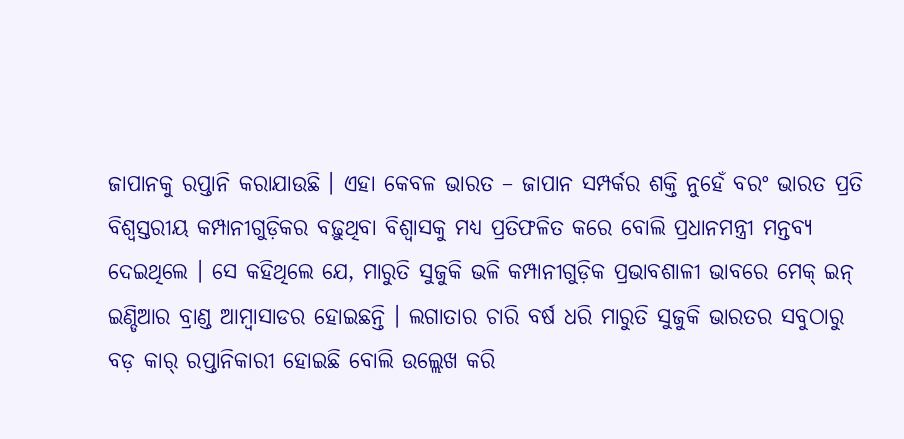ଜାପାନକୁ ରପ୍ତାନି କରାଯାଉଛି । ଏହା କେବଳ ଭାରତ – ଜାପାନ ସମ୍ପର୍କର ଶକ୍ତି ନୁହେଁ ବରଂ ଭାରତ ପ୍ରତି ବିଶ୍ୱସ୍ତରୀୟ କମ୍ପାନୀଗୁଡ଼ିକର ବଢ଼ୁଥିବା ବିଶ୍ୱାସକୁ ମଧ୍ୟ ପ୍ରତିଫଳିତ କରେ ବୋଲି ପ୍ରଧାନମନ୍ତ୍ରୀ ମନ୍ତବ୍ୟ ଦେଇଥିଲେ । ସେ କହିଥିଲେ ଯେ, ମାରୁତି ସୁଜୁକି ଭଳି କମ୍ପାନୀଗୁଡ଼ିକ ପ୍ରଭାବଶାଳୀ ଭାବରେ ମେକ୍ ଇନ୍ ଇଣ୍ଡିଆର ବ୍ରାଣ୍ଡ ଆମ୍ବାସାଡର ହୋଇଛନ୍ତି । ଲଗାତାର ଚାରି ବର୍ଷ ଧରି ମାରୁତି ସୁଜୁକି ଭାରତର ସବୁଠାରୁ ବଡ଼ କାର୍ ରପ୍ତାନିକାରୀ ହୋଇଛି ବୋଲି ଉଲ୍ଲେଖ କରି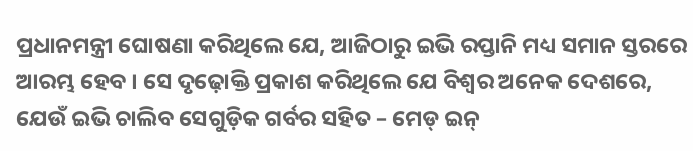ପ୍ରଧାନମନ୍ତ୍ରୀ ଘୋଷଣା କରିଥିଲେ ଯେ, ଆଜିଠାରୁ ଇଭି ରପ୍ତାନି ମଧ୍ୟ ସମାନ ସ୍ତରରେ ଆରମ୍ଭ ହେବ । ସେ ଦୃଢ଼ୋକ୍ତି ପ୍ରକାଶ କରିଥିଲେ ଯେ ବିଶ୍ୱର ଅନେକ ଦେଶରେ, ଯେଉଁ ଇଭି ଚାଲିବ ସେଗୁଡ଼ିକ ଗର୍ବର ସହିତ – ମେଡ୍ ଇନ୍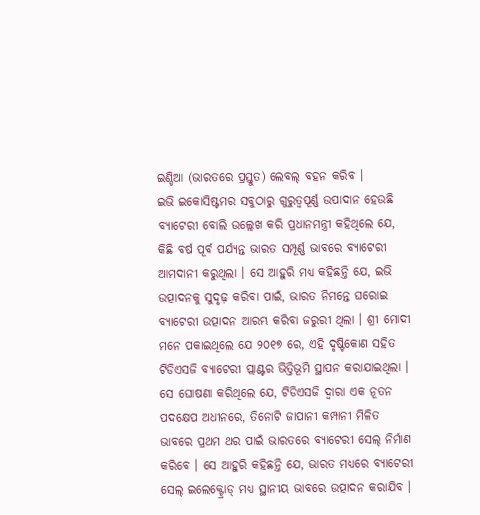ଇଣ୍ଡିଆ (ଭାରତରେ ପ୍ରସ୍ତୁତ) ଲେବଲ୍ ବହନ କରିବ ।
ଇଭି ଇକୋସିଷ୍ଟମର ସବୁଠାରୁ ଗୁରୁତ୍ୱପୂର୍ଣ୍ଣ ଉପାଦାନ ହେଉଛି ବ୍ୟାଟେରୀ ବୋଲି ଉଲ୍ଲେଖ କରି ପ୍ରଧାନମନ୍ତ୍ରୀ କହିଥିଲେ ଯେ, କିଛି ବର୍ଷ ପୂର୍ବ ପର୍ଯ୍ୟନ୍ତ ଭାରତ ସମ୍ପୂର୍ଣ୍ଣ ଭାବରେ ବ୍ୟାଟେରୀ ଆମଦାନୀ କରୁଥିଲା । ସେ ଆହୁରି ମଧ୍ୟ କହିଛନ୍ତି ଯେ, ଇଭି ଉତ୍ପାଦନକୁ ସୁଦୃଢ଼ କରିବା ପାଇଁ, ଭାରତ ନିମନ୍ତେ ଘରୋଇ ବ୍ୟାଟେରୀ ଉତ୍ପାଦନ ଆରମ୍ଭ କରିବା ଜରୁରୀ ଥିଲା । ଶ୍ରୀ ମୋଦୀ ମନେ ପକାଇଥିଲେ ଯେ ୨୦୧୭ ରେ, ଏହି ଦୃଷ୍ଟିକୋଣ ସହିତ ଟିଡିଏସଜି ବ୍ୟାଟେରୀ ପ୍ଲାଣ୍ଟର ଭିତ୍ତିଭୂମି ସ୍ଥାପନ କରାଯାଇଥିଲା । ସେ ଘୋଷଣା କରିଥିଲେ ଯେ, ଟିଡିଏସଜି ଦ୍ୱାରା ଏକ ନୂତନ ପଦକ୍ଷେପ ଅଧୀନରେ, ତିନୋଟି ଜାପାନୀ କମ୍ପାନୀ ମିଳିତ ଭାବରେ ପ୍ରଥମ ଥର ପାଇଁ ଭାରତରେ ବ୍ୟାଟେରୀ ସେଲ୍ ନିର୍ମାଣ କରିବେ । ସେ ଆହୁରି କହିଛନ୍ତି ଯେ, ଭାରତ ମଧ୍ୟରେ ବ୍ୟାଟେରୀ ସେଲ୍ ଇଲେକ୍ଟ୍ରୋଡ୍ ମଧ୍ୟ ସ୍ଥାନୀୟ ଭାବରେ ଉତ୍ପାଦନ କରାଯିବ ।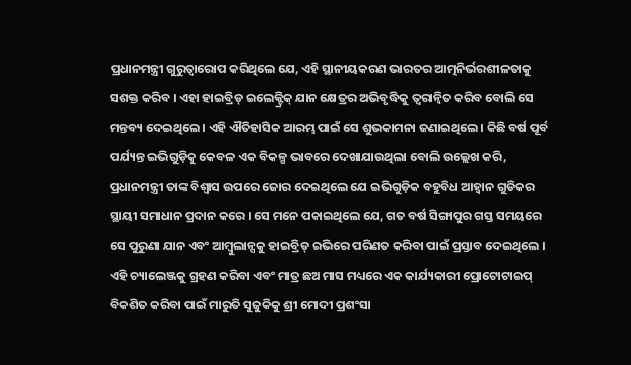ପ୍ରଧାନମନ୍ତ୍ରୀ ଗୁରୁତ୍ୱାରୋପ କରିଥିଲେ ଯେ, ଏହି ସ୍ଥାନୀୟକରଣ ଭାରତର ଆତ୍ମନିର୍ଭରଶୀଳତାକୁ ସଶକ୍ତ କରିବ । ଏହା ହାଇବ୍ରିଡ୍ ଇଲେକ୍ଟ୍ରିକ୍ ଯାନ କ୍ଷେତ୍ରର ଅଭିବୃଦ୍ଧିକୁ ତ୍ୱରାନ୍ୱିତ କରିବ ବୋଲି ସେ ମନ୍ତବ୍ୟ ଦେଇଥିଲେ । ଏହି ଐତିହାସିକ ଆରମ୍ଭ ପାଇଁ ସେ ଶୁଭକାମନା ଜଣାଇଥିଲେ । କିଛି ବର୍ଷ ପୂର୍ବ ପର୍ଯ୍ୟନ୍ତ ଇଭିଗୁଡ଼ିକୁ କେବଳ ଏକ ବିକଳ୍ପ ଭାବରେ ଦେଖାଯାଉଥିଲା ବୋଲି ଉଲ୍ଲେଖ କରି, ପ୍ରଧାନମନ୍ତ୍ରୀ ତାଙ୍କ ବିଶ୍ୱାସ ଉପରେ ଜୋର ଦେଇଥିଲେ ଯେ ଇଭିଗୁଡ଼ିକ ବହୁବିଧ ଆହ୍ଵାନ ଗୁଡିକର ସ୍ଥାୟୀ ସମାଧାନ ପ୍ରଦାନ କରେ । ସେ ମନେ ପକାଇଥିଲେ ଯେ, ଗତ ବର୍ଷ ସିଙ୍ଗାପୁର ଗସ୍ତ ସମୟରେ ସେ ପୁରୁଣା ଯାନ ଏବଂ ଆମ୍ବୁଲାନ୍ସକୁ ହାଇବ୍ରିଡ୍ ଇଭିରେ ପରିଣତ କରିବା ପାଇଁ ପ୍ରସ୍ତାବ ଦେଇଥିଲେ । ଏହି ଚ୍ୟାଲେଞ୍ଜକୁ ଗ୍ରହଣ କରିବା ଏବଂ ମାତ୍ର ଛଅ ମାସ ମଧ୍ୟରେ ଏକ କାର୍ଯ୍ୟକାରୀ ପ୍ରୋଟୋଟାଇପ୍ ବିକଶିତ କରିବା ପାଇଁ ମାରୁତି ସୁଜୁକିକୁ ଶ୍ରୀ ମୋଦୀ ପ୍ରଶଂସା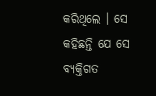କରିଥିଲେ । ସେ କହିଛନ୍ତି ଯେ ସେ ବ୍ୟକ୍ତିଗତ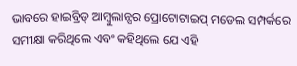ଭାବରେ ହାଇବ୍ରିଡ୍ ଆମ୍ବୁଲାନ୍ସର ପ୍ରୋଟୋଟାଇପ୍ ମଡେଲ ସମ୍ପର୍କରେ ସମୀକ୍ଷା କରିଥିଲେ ଏବଂ କହିଥିଲେ ଯେ ଏହି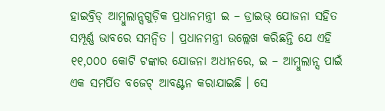ହାଇବ୍ରିଡ୍ ଆମ୍ବୁଲାନ୍ସଗୁଡ଼ିକ ପ୍ରଧାନମନ୍ତ୍ରୀ ଇ – ଡ୍ରାଇଭ୍ ଯୋଜନା ସହିତ ସମ୍ପୂର୍ଣ୍ଣ ଭାବରେ ସମନ୍ୱିତ । ପ୍ରଧାନମନ୍ତ୍ରୀ ଉଲ୍ଲେଖ କରିଛନ୍ତି ଯେ ଏହି ୧୧,୦୦୦ କୋଟି ଟଙ୍କାର ଯୋଜନା ଅଧୀନରେ, ଇ – ଆମ୍ବୁଲାନ୍ସ ପାଇଁ ଏକ ସମର୍ପିତ ବଜେଟ୍ ଆବଣ୍ଟନ କରାଯାଇଛି । ସେ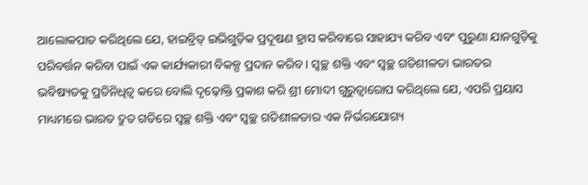ଆଲୋକପାତ କରିଥିଲେ ଯେ, ହାଇବ୍ରିଡ୍ ଇଭିଗୁଡ଼ିକ ପ୍ରଦୂଷଣ ହ୍ରାସ କରିବାରେ ସାହାଯ୍ୟ କରିବ ଏବଂ ପୁରୁଣା ଯାନଗୁଡ଼ିକୁ ପରିବର୍ତ୍ତନ କରିବା ପାଇଁ ଏକ କାର୍ଯ୍ୟକାରୀ ବିକଳ୍ପ ପ୍ରଦାନ କରିବ । ସ୍ୱଚ୍ଛ ଶକ୍ତି ଏବଂ ସ୍ୱଚ୍ଛ ଗତିଶୀଳତା ଭାରତର ଭବିଷ୍ୟତକୁ ପ୍ରତିନିଧିତ୍ୱ କରେ ବୋଲି ଦୃଢ଼ୋକ୍ତି ପ୍ରକାଶ କରି ଶ୍ରୀ ମୋଦୀ ଗୁରୁତ୍ୱାରୋପ କରିଥିଲେ ଯେ, ଏପରି ପ୍ରୟାସ ମାଧ୍ୟମରେ ଭାରତ ଦ୍ରୁତ ଗତିରେ ସ୍ୱଚ୍ଛ ଶକ୍ତି ଏବଂ ସ୍ୱଚ୍ଛ ଗତିଶୀଳତାର ଏକ ନିର୍ଭରଯୋଗ୍ୟ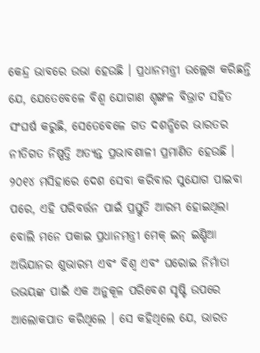କେନ୍ଦ୍ର ଭାବରେ ଉଭା ହେଉଛି । ପ୍ରଧାନମନ୍ତ୍ରୀ ଉଲ୍ଲେଖ କରିଛନ୍ତି ଯେ, ଯେତେବେଳେ ବିଶ୍ୱ ଯୋଗାଣ ଶୃଙ୍ଖଳ ବିଭ୍ରାଟ ସହିତ ସଂଘର୍ଷ କରୁଛି, ସେତେବେଳେ ଗତ ଦଶନ୍ଧିରେ ଭାରତର ନୀତିଗତ ନିଷ୍ପତ୍ତି ଅତ୍ୟନ୍ତ ପ୍ରଭାବଶାଳୀ ପ୍ରମାଣିତ ହେଉଛି । ୨୦୧୪ ମସିହାରେ ଦେଶ ସେବା କରିବାର ସୁଯୋଗ ପାଇବା ପରେ, ଏହି ପରିବର୍ତ୍ତନ ପାଇଁ ପ୍ରସ୍ତୁତି ଆରମ୍ଭ ହୋଇଥିଲା ବୋଲି ମନେ ପକାଇ ପ୍ରଧାନମନ୍ତ୍ରୀ ମେକ୍ ଇନ୍ ଇଣ୍ଡିଆ ଅଭିଯାନର ଶୁଭାରମ୍ଭ ଏବଂ ବିଶ୍ୱ ଏବଂ ଘରୋଇ ନିର୍ମାତା ଉଭୟଙ୍କ ପାଇଁ ଏକ ଅନୁକୂଳ ପରିବେଶ ସୃଷ୍ଟି ଉପରେ ଆଲୋକପାତ କରିଥିଲେ । ସେ କହିଥିଲେ ଯେ, ଭାରତ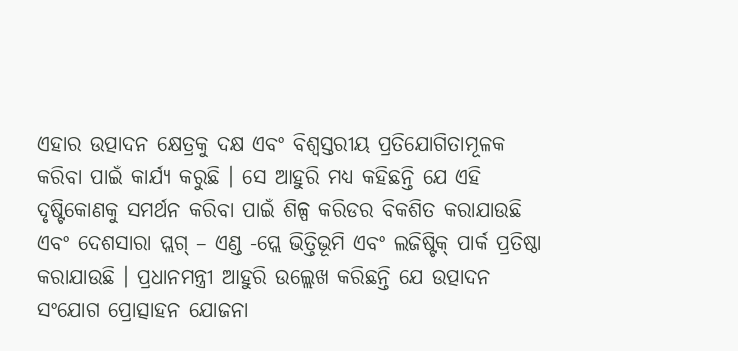ଏହାର ଉତ୍ପାଦନ କ୍ଷେତ୍ରକୁ ଦକ୍ଷ ଏବଂ ବିଶ୍ୱସ୍ତରୀୟ ପ୍ରତିଯୋଗିତାମୂଳକ କରିବା ପାଇଁ କାର୍ଯ୍ୟ କରୁଛି । ସେ ଆହୁରି ମଧ୍ୟ କହିଛନ୍ତି ଯେ ଏହି ଦୃଷ୍ଟିକୋଣକୁ ସମର୍ଥନ କରିବା ପାଇଁ ଶିଳ୍ପ କରିଡର ବିକଶିତ କରାଯାଉଛି ଏବଂ ଦେଶସାରା ପ୍ଲଗ୍ – ଏଣ୍ଡ -ପ୍ଲେ ଭିତ୍ତିଭୂମି ଏବଂ ଲଜିଷ୍ଟିକ୍ ପାର୍କ ପ୍ରତିଷ୍ଠା କରାଯାଉଛି । ପ୍ରଧାନମନ୍ତ୍ରୀ ଆହୁରି ଉଲ୍ଲେଖ କରିଛନ୍ତି ଯେ ଉତ୍ପାଦନ ସଂଯୋଗ ପ୍ରୋତ୍ସାହନ ଯୋଜନା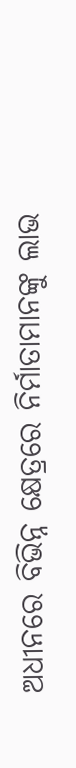ଅଧୀନରେ ବିଭିନ୍ନ କ୍ଷେତ୍ରରେ ନିର୍ମାତାମାନଙ୍କୁ ଲାଭ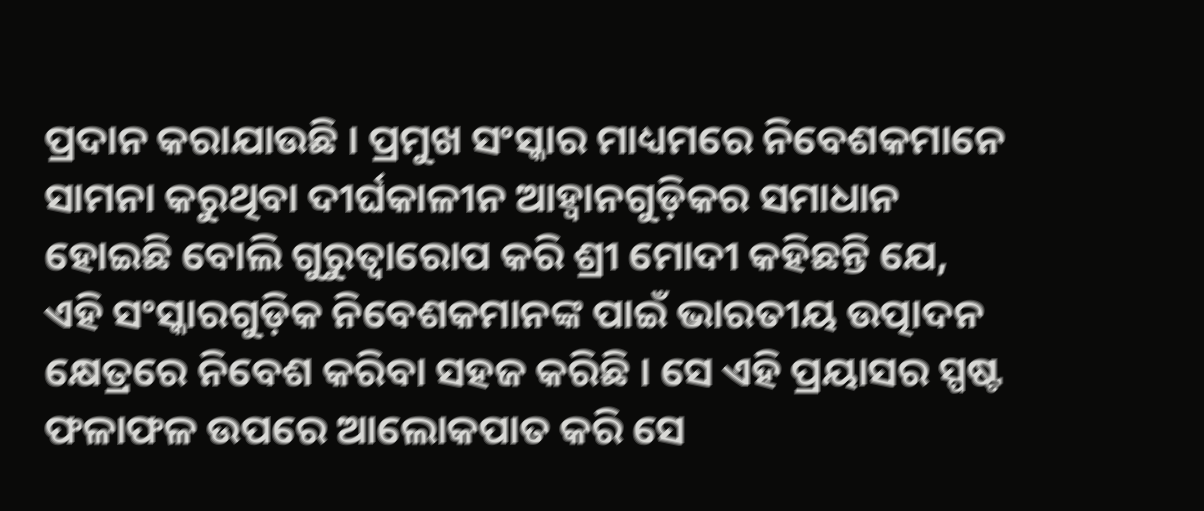ପ୍ରଦାନ କରାଯାଉଛି । ପ୍ରମୁଖ ସଂସ୍କାର ମାଧ୍ୟମରେ ନିବେଶକମାନେ ସାମନା କରୁଥିବା ଦୀର୍ଘକାଳୀନ ଆହ୍ଵାନଗୁଡ଼ିକର ସମାଧାନ ହୋଇଛି ବୋଲି ଗୁରୁତ୍ୱାରୋପ କରି ଶ୍ରୀ ମୋଦୀ କହିଛନ୍ତି ଯେ, ଏହି ସଂସ୍କାରଗୁଡ଼ିକ ନିବେଶକମାନଙ୍କ ପାଇଁ ଭାରତୀୟ ଉତ୍ପାଦନ କ୍ଷେତ୍ରରେ ନିବେଶ କରିବା ସହଜ କରିଛି । ସେ ଏହି ପ୍ରୟାସର ସ୍ପଷ୍ଟ ଫଳାଫଳ ଉପରେ ଆଲୋକପାତ କରି ସେ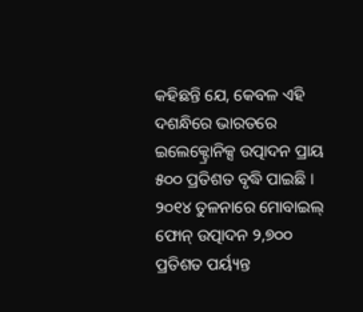କହିଛନ୍ତି ଯେ, କେବଳ ଏହି ଦଶନ୍ଧିରେ ଭାରତରେ ଇଲେକ୍ଟ୍ରୋନିକ୍ସ ଉତ୍ପାଦନ ପ୍ରାୟ ୫୦୦ ପ୍ରତିଶତ ବୃଦ୍ଧି ପାଇଛି । ୨୦୧୪ ତୁଳନାରେ ମୋବାଇଲ୍ ଫୋନ୍ ଉତ୍ପାଦନ ୨,୭୦୦ ପ୍ରତିଶତ ପର୍ୟ୍ୟନ୍ତ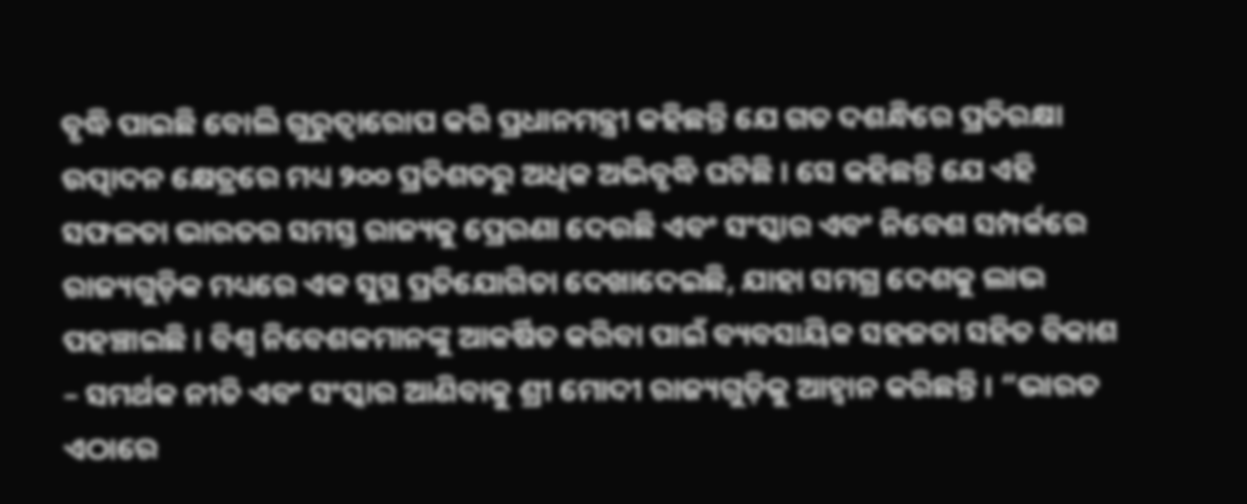ବୃଦ୍ଧି ପାଇଛି ବୋଲି ଗୁରୁତ୍ୱାରୋପ କରି ପ୍ରଧାନମନ୍ତ୍ରୀ କହିଛନ୍ତି ଯେ ଗତ ଦଶନ୍ଧିରେ ପ୍ରତିରକ୍ଷା ଉତ୍ପାଦନ କ୍ଷେତ୍ରରେ ମଧ୍ୟ ୨୦୦ ପ୍ରତିଶତରୁ ଅଧିକ ଅଭିବୃଦ୍ଧି ଘଟିଛି । ସେ କହିଛନ୍ତି ଯେ ଏହି ସଫଳତା ଭାରତର ସମସ୍ତ ରାଜ୍ୟକୁ ପ୍ରେରଣା ଦେଉଛି ଏବଂ ସଂସ୍କାର ଏବଂ ନିବେଶ ସମ୍ପର୍କରେ ରାଜ୍ୟଗୁଡ଼ିକ ମଧ୍ୟରେ ଏକ ସୁସ୍ଥ ପ୍ରତିଯୋଗିତା ଦେଖାଦେଇଛି, ଯାହା ସମଗ୍ର ଦେଶକୁ ଲାଭ ପହଞ୍ଚାଇଛି । ବିଶ୍ୱ ନିବେଶକମାନଙ୍କୁ ଆକର୍ଷିତ କରିବା ପାଇଁ ବ୍ୟବସାୟିକ ସହଜତା ସହିତ ବିକାଶ – ସମର୍ଥକ ନୀତି ଏବଂ ସଂସ୍କାର ଆଣିବାକୁ ଶ୍ରୀ ମୋଦୀ ରାଜ୍ୟଗୁଡ଼ିକୁ ଆହ୍ୱାନ କରିଛନ୍ତି । “ଭାରତ ଏଠାରେ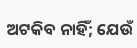ଅଟକିବ ନାହିଁ; ଯେଉଁ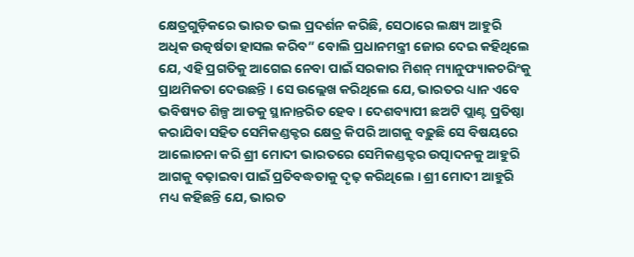କ୍ଷେତ୍ରଗୁଡ଼ିକରେ ଭାରତ ଭଲ ପ୍ରଦର୍ଶନ କରିଛି, ସେଠାରେ ଲକ୍ଷ୍ୟ ଆହୁରି ଅଧିକ ଉତ୍କର୍ଷତା ହାସଲ କରିବ” ବୋଲି ପ୍ରଧାନମନ୍ତ୍ରୀ ଜୋର ଦେଇ କହିଥିଲେ ଯେ, ଏହି ପ୍ରଗତିକୁ ଆଗେଇ ନେବା ପାଇଁ ସରକାର ମିଶନ୍ ମ୍ୟାନୁଫ୍ୟାକଚରିଂକୁ ପ୍ରାଥମିକତା ଦେଉଛନ୍ତି । ସେ ଉଲ୍ଲେଖ କରିଥିଲେ ଯେ, ଭାରତର ଧ୍ୟାନ ଏବେ ଭବିଷ୍ୟତ ଶିଳ୍ପ ଆଡକୁ ସ୍ଥାନାନ୍ତରିତ ହେବ । ଦେଶବ୍ୟାପୀ ଛଅଟି ପ୍ଲାଣ୍ଟ ପ୍ରତିଷ୍ଠା କରାଯିବା ସହିତ ସେମିକଣ୍ଡକ୍ଟର କ୍ଷେତ୍ର କିପରି ଆଗକୁ ବଢ଼ୁଛି ସେ ବିଷୟରେ ଆଲୋଚନା କରି ଶ୍ରୀ ମୋଦୀ ଭାରତରେ ସେମିକଣ୍ଡକ୍ଟର ଉତ୍ପାଦନକୁ ଆହୁରି ଆଗକୁ ବଢ଼ାଇବା ପାଇଁ ପ୍ରତିବଦ୍ଧତାକୁ ଦୃଢ଼ କରିଥିଲେ । ଶ୍ରୀ ମୋଦୀ ଆହୁରି ମଧ୍ୟ କହିଛନ୍ତି ଯେ, ଭାରତ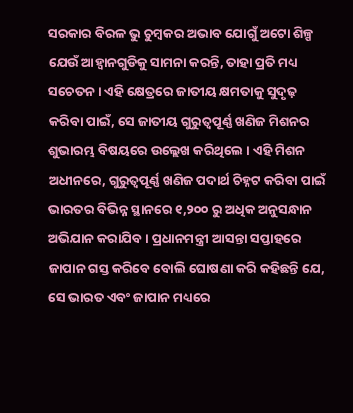ସରକାର ବିରଳ ଭୁ ଚୁମ୍ବକର ଅଭାବ ଯୋଗୁଁ ଅଟୋ ଶିଳ୍ପ ଯେଉଁ ଆହ୍ଵାନଗୁଡିକୁ ସାମନା କରନ୍ତି, ତାହା ପ୍ରତି ମଧ୍ୟ ସଚେତନ । ଏହି କ୍ଷେତ୍ରରେ ଜାତୀୟ କ୍ଷମତାକୁ ସୁଦୃଢ଼ କରିବା ପାଇଁ, ସେ ଜାତୀୟ ଗୁରୁତ୍ୱପୂର୍ଣ୍ଣ ଖଣିଜ ମିଶନର ଶୁଭାରମ୍ଭ ବିଷୟରେ ଉଲ୍ଲେଖ କରିଥିଲେ । ଏହି ମିଶନ ଅଧୀନରେ, ଗୁରୁତ୍ୱପୂର୍ଣ୍ଣ ଖଣିଜ ପଦାର୍ଥ ଚିହ୍ନଟ କରିବା ପାଇଁ ଭାରତର ବିଭିନ୍ନ ସ୍ଥାନରେ ୧,୨୦୦ ରୁ ଅଧିକ ଅନୁସନ୍ଧାନ ଅଭିଯାନ କରାଯିବ । ପ୍ରଧାନମନ୍ତ୍ରୀ ଆସନ୍ତା ସପ୍ତାହରେ ଜାପାନ ଗସ୍ତ କରିବେ ବୋଲି ଘୋଷଣା କରି କହିଛନ୍ତି ଯେ, ସେ ଭାରତ ଏବଂ ଜାପାନ ମଧ୍ୟରେ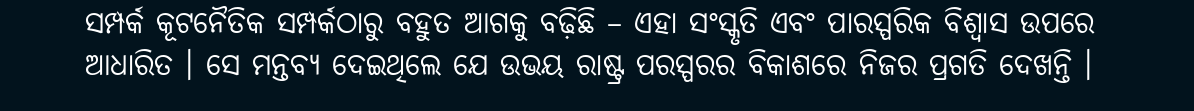ସମ୍ପର୍କ କୂଟନୈତିକ ସମ୍ପର୍କଠାରୁ ବହୁତ ଆଗକୁ ବଢ଼ିଛି – ଏହା ସଂସ୍କୃତି ଏବଂ ପାରସ୍ପରିକ ବିଶ୍ୱାସ ଉପରେ ଆଧାରିତ । ସେ ମନ୍ତବ୍ୟ ଦେଇଥିଲେ ଯେ ଉଭୟ ରାଷ୍ଟ୍ର ପରସ୍ପରର ବିକାଶରେ ନିଜର ପ୍ରଗତି ଦେଖନ୍ତି ।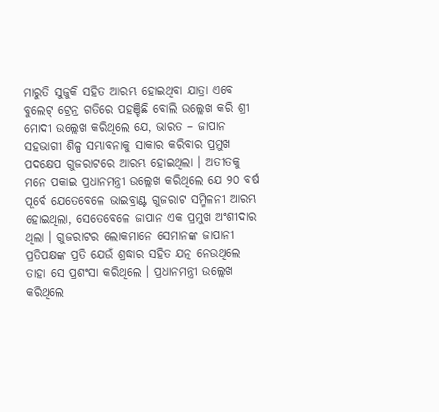ମାରୁତି ସୁଜୁକି ସହିତ ଆରମ୍ଭ ହୋଇଥିବା ଯାତ୍ରା ଏବେ ବୁଲେଟ୍ ଟ୍ରେନ୍ର ଗତିରେ ପହଞ୍ଚିଛି ବୋଲି ଉଲ୍ଲେଖ କରି ଶ୍ରୀ ମୋଦୀ ଉଲ୍ଲେଖ କରିଥିଲେ ଯେ, ଭାରତ – ଜାପାନ ସହଭାଗୀ ଶିଳ୍ପ ସମ୍ଭାବନାକୁ ସାକାର କରିବାର ପ୍ରମୁଖ ପଦକ୍ଷେପ ଗୁଜରାଟରେ ଆରମ୍ଭ ହୋଇଥିଲା । ଅତୀତକୁ ମନେ ପକାଇ ପ୍ରଧାନମନ୍ତ୍ରୀ ଉଲ୍ଲେଖ କରିଥିଲେ ଯେ ୨୦ ବର୍ଷ ପୂର୍ବେ ଯେତେବେଳେ ଭାଇବ୍ରାଣ୍ଟ ଗୁଜରାଟ ସମ୍ମିଳନୀ ଆରମ୍ଭ ହୋଇଥିଲା, ସେତେବେଳେ ଜାପାନ ଏକ ପ୍ରମୁଖ ଅଂଶୀଦାର ଥିଲା । ଗୁଜରାଟର ଲୋକମାନେ ସେମାନଙ୍କ ଜାପାନୀ ପ୍ରତିପକ୍ଷଙ୍କ ପ୍ରତି ଯେଉଁ ଶ୍ରଦ୍ଧାର ସହିତ ଯତ୍ନ ନେଉଥିଲେ ତାହା ସେ ପ୍ରଶଂସା କରିଥିଲେ । ପ୍ରଧାନମନ୍ତ୍ରୀ ଉଲ୍ଲେଖ କରିଥିଲେ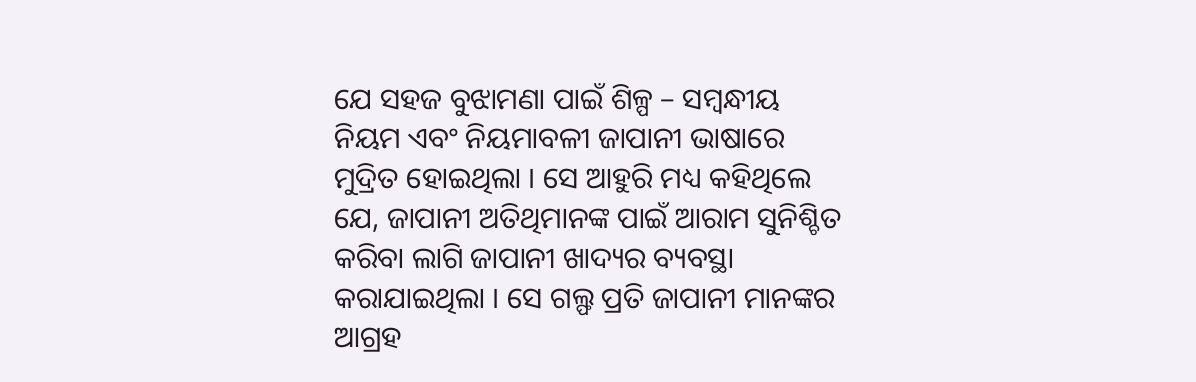ଯେ ସହଜ ବୁଝାମଣା ପାଇଁ ଶିଳ୍ପ – ସମ୍ବନ୍ଧୀୟ ନିୟମ ଏବଂ ନିୟମାବଳୀ ଜାପାନୀ ଭାଷାରେ ମୁଦ୍ରିତ ହୋଇଥିଲା । ସେ ଆହୁରି ମଧ୍ୟ କହିଥିଲେ ଯେ, ଜାପାନୀ ଅତିଥିମାନଙ୍କ ପାଇଁ ଆରାମ ସୁନିଶ୍ଚିତ କରିବା ଲାଗି ଜାପାନୀ ଖାଦ୍ୟର ବ୍ୟବସ୍ଥା କରାଯାଇଥିଲା । ସେ ଗଲ୍ଫ ପ୍ରତି ଜାପାନୀ ମାନଙ୍କର ଆଗ୍ରହ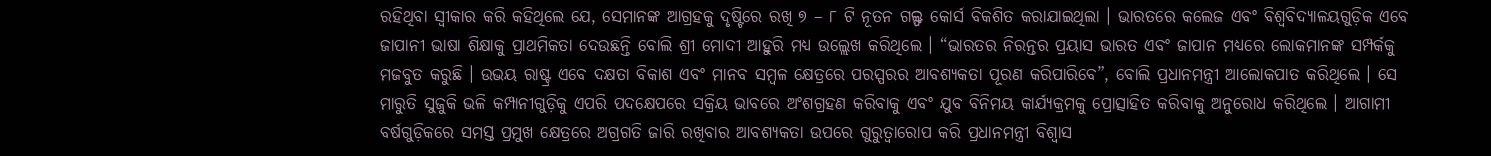ରହିଥିବା ସ୍ୱୀକାର କରି କହିଥିଲେ ଯେ, ସେମାନଙ୍କ ଆଗ୍ରହକୁ ଦୃଷ୍ଟିରେ ରଖି ୭ – ୮ ଟି ନୂତନ ଗଲ୍ଫ କୋର୍ସ ବିକଶିତ କରାଯାଇଥିଲା । ଭାରତରେ କଲେଜ ଏବଂ ବିଶ୍ୱବିଦ୍ୟାଳୟଗୁଡ଼ିକ ଏବେ ଜାପାନୀ ଭାଷା ଶିକ୍ଷାକୁ ପ୍ରାଥମିକତା ଦେଉଛନ୍ତି ବୋଲି ଶ୍ରୀ ମୋଦୀ ଆହୁରି ମଧ୍ୟ ଉଲ୍ଲେଖ କରିଥିଲେ । “ଭାରତର ନିରନ୍ତର ପ୍ରୟାସ ଭାରତ ଏବଂ ଜାପାନ ମଧ୍ୟରେ ଲୋକମାନଙ୍କ ସମ୍ପର୍କକୁ ମଜବୁତ କରୁଛି । ଉଭୟ ରାଷ୍ଟ୍ର ଏବେ ଦକ୍ଷତା ବିକାଶ ଏବଂ ମାନବ ସମ୍ବଳ କ୍ଷେତ୍ରରେ ପରସ୍ପରର ଆବଶ୍ୟକତା ପୂରଣ କରିପାରିବେ”, ବୋଲି ପ୍ରଧାନମନ୍ତ୍ରୀ ଆଲୋକପାତ କରିଥିଲେ । ସେ ମାରୁତି ସୁଜୁକି ଭଳି କମ୍ପାନୀଗୁଡ଼ିକୁ ଏପରି ପଦକ୍ଷେପରେ ସକ୍ରିୟ ଭାବରେ ଅଂଶଗ୍ରହଣ କରିବାକୁ ଏବଂ ଯୁବ ବିନିମୟ କାର୍ଯ୍ୟକ୍ରମକୁ ପ୍ରୋତ୍ସାହିତ କରିବାକୁ ଅନୁରୋଧ କରିଥିଲେ । ଆଗାମୀ ବର୍ଷଗୁଡ଼ିକରେ ସମସ୍ତ ପ୍ରମୁଖ କ୍ଷେତ୍ରରେ ଅଗ୍ରଗତି ଜାରି ରଖିବାର ଆବଶ୍ୟକତା ଉପରେ ଗୁରୁତ୍ୱାରୋପ କରି ପ୍ରଧାନମନ୍ତ୍ରୀ ବିଶ୍ୱାସ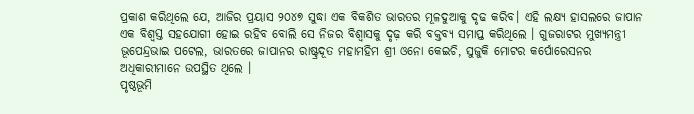ପ୍ରକାଶ କରିଥିଲେ ଯେ, ଆଜିର ପ୍ରୟାସ ୨୦୪୭ ସୁଦ୍ଧା ଏକ ବିକଶିତ ଭାରତର ମୂଳଦୁଆକୁ ଦୃଢ କରିବ। ଏହି ଲକ୍ଷ୍ୟ ହାସଲରେ ଜାପାନ ଏକ ବିଶ୍ୱସ୍ତ ସହଯୋଗୀ ହୋଇ ରହିବ ବୋଲି ସେ ନିଜର ବିଶ୍ୱାସକୁ ଦୃଢ଼ କରି ବକ୍ତବ୍ୟ ସମାପ୍ତ କରିଥିଲେ । ଗୁଜରାଟର ମୁଖ୍ୟମନ୍ତ୍ରୀ ଭୂପେନ୍ଦ୍ରଭାଇ ପଟେଲ, ଭାରତରେ ଜାପାନର ରାଷ୍ଟ୍ରଦୂତ ମହାମହିମ ଶ୍ରୀ ଓନୋ କେଇଚି, ସୁଜୁକି ମୋଟର କର୍ପୋରେସନର ଅଧିକାରୀମାନେ ଉପସ୍ଥିତ ଥିଲେ ।
ପୃଷ୍ଠଭୂମି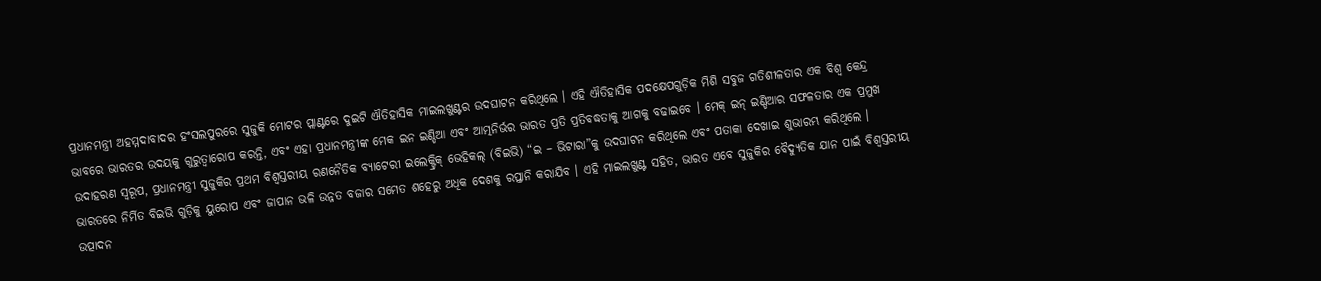ପ୍ରଧାନମନ୍ତ୍ରୀ ଅହମ୍ମଦାବାଦର ହଂସଲପୁରରେ ସୁଜୁକି ମୋଟର ପ୍ଲାଣ୍ଟରେ ଦୁଇଟି ଐତିହାସିକ ମାଇଲଖୁଣ୍ଟର ଉଦଘାଟନ କରିଥିଲେ । ଏହି ଐତିହାସିକ ପଦକ୍ଷେପଗୁଡ଼ିକ ମିଶି ସବୁଜ ଗତିଶୀଳତାର ଏକ ବିଶ୍ୱ କେନ୍ଦ୍ର ଭାବରେ ଭାରତର ଉଦୟକୁ ଗୁରୁତ୍ୱାରୋପ କରନ୍ତି, ଏବଂ ଏହା ପ୍ରଧାନମନ୍ତ୍ରୀଙ୍କ ମେକ ଇନ ଇଣ୍ଡିଆ ଏବଂ ଆତ୍ମନିର୍ଭର ଭାରତ ପ୍ରତି ପ୍ରତିବଦ୍ଧତାକୁ ଆଗକୁ ବଢାଇବେ । ମେକ୍ ଇନ୍ ଇଣ୍ଡିଆର ସଫଳତାର ଏକ ପ୍ରମୁଖ ଉଦାହରଣ ସ୍ୱରୂପ, ପ୍ରଧାନମନ୍ତ୍ରୀ ସୁଜୁକିର ପ୍ରଥମ ବିଶ୍ୱସ୍ତରୀୟ ରଣନୈତିକ ବ୍ୟାଟେରୀ ଇଲେକ୍ଟ୍ରିକ୍ ଭେହିକଲ୍ (ବିଇଭି) “ଇ – ଭିଟାରା”କୁ ଉଦଘାଟନ କରିଥିଲେ ଏବଂ ପତାକା ଦେଖାଇ ଶୁଭାରମ୍ଭ କରିଥିଲେ । ଭାରତରେ ନିର୍ମିତ ବିଇଭି ଗୁଡ଼ିକୁ ୟୁରୋପ ଏବଂ ଜାପାନ ଭଳି ଉନ୍ନତ ବଜାର ସମେତ ଶହେରୁ ଅଧିକ ଦେଶକୁ ରପ୍ତାନି କରାଯିବ । ଏହି ମାଇଲଖୁଣ୍ଟ ସହିତ, ଭାରତ ଏବେ ସୁଜୁକିର ବୈଦ୍ୟୁତିକ ଯାନ ପାଇଁ ବିଶ୍ୱସ୍ତରୀୟ ଉତ୍ପାଦନ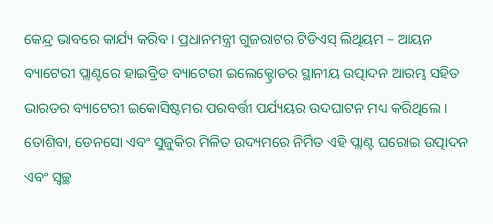କେନ୍ଦ୍ର ଭାବରେ କାର୍ଯ୍ୟ କରିବ । ପ୍ରଧାନମନ୍ତ୍ରୀ ଗୁଜରାଟର ଟିଡିଏସ୍ ଲିଥିୟମ – ଆୟନ ବ୍ୟାଟେରୀ ପ୍ଲାଣ୍ଟରେ ହାଇବ୍ରିଡ ବ୍ୟାଟେରୀ ଇଲେକ୍ଟ୍ରୋଡର ସ୍ଥାନୀୟ ଉତ୍ପାଦନ ଆରମ୍ଭ ସହିତ ଭାରତର ବ୍ୟାଟେରୀ ଇକୋସିଷ୍ଟମର ପରବର୍ତ୍ତୀ ପର୍ଯ୍ୟୟର ଉଦଘାଟନ ମଧ୍ୟ କରିଥିଲେ । ତୋଶିବା, ଡେନସୋ ଏବଂ ସୁଜୁକିର ମିଳିତ ଉଦ୍ୟମରେ ନିର୍ମିତ ଏହି ପ୍ଲାଣ୍ଟ ଘରୋଇ ଉତ୍ପାଦନ ଏବଂ ସ୍ୱଚ୍ଛ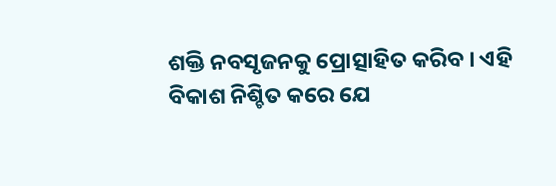ଶକ୍ତି ନବସୃଜନକୁ ପ୍ରୋତ୍ସାହିତ କରିବ । ଏହି ବିକାଶ ନିଶ୍ଚିତ କରେ ଯେ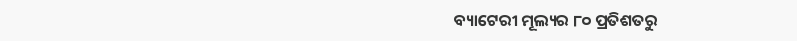ବ୍ୟାଟେରୀ ମୂଲ୍ୟର ୮୦ ପ୍ରତିଶତରୁ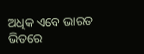ଅଧିକ ଏବେ ଭାରତ ଭିତରେ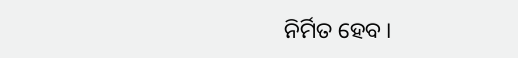ନିର୍ମିତ ହେବ ।